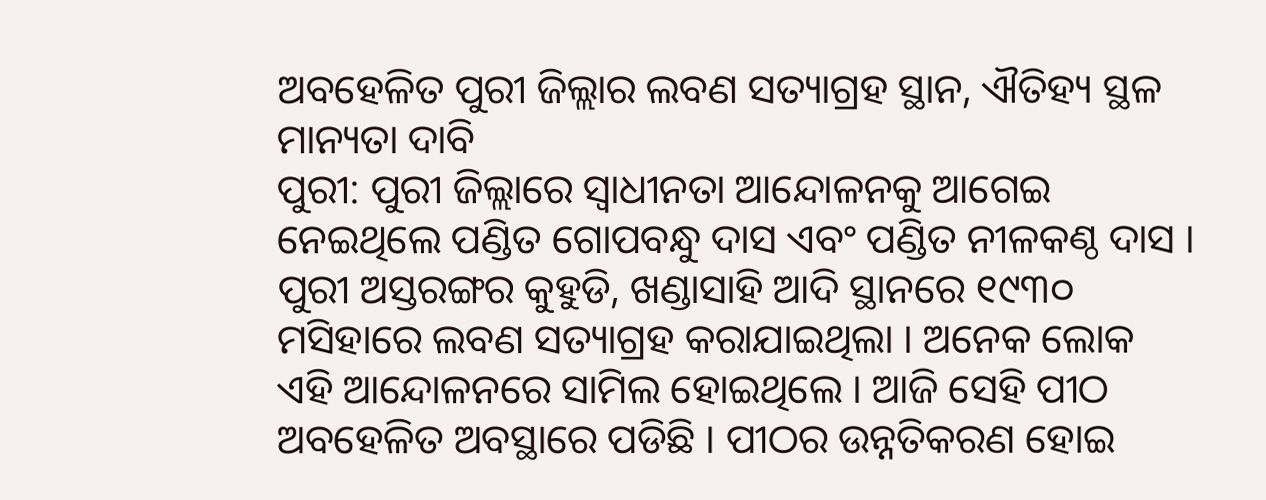ଅବହେଳିତ ପୁରୀ ଜିଲ୍ଲାର ଲବଣ ସତ୍ୟାଗ୍ରହ ସ୍ଥାନ, ଐତିହ୍ୟ ସ୍ଥଳ ମାନ୍ୟତା ଦାବି
ପୁରୀ: ପୁରୀ ଜିଲ୍ଲାରେ ସ୍ୱାଧୀନତା ଆନ୍ଦୋଳନକୁ ଆଗେଇ ନେଇଥିଲେ ପଣ୍ଡିତ ଗୋପବନ୍ଧୁ ଦାସ ଏବଂ ପଣ୍ଡିତ ନୀଳକଣ୍ଠ ଦାସ । ପୁରୀ ଅସ୍ତରଙ୍ଗର କୁହୁଡି, ଖଣ୍ଡାସାହି ଆଦି ସ୍ଥାନରେ ୧୯୩୦ ମସିହାରେ ଲବଣ ସତ୍ୟାଗ୍ରହ କରାଯାଇଥିଲା । ଅନେକ ଲୋକ ଏହି ଆନ୍ଦୋଳନରେ ସାମିଲ ହୋଇଥିଲେ । ଆଜି ସେହି ପୀଠ ଅବହେଳିତ ଅବସ୍ଥାରେ ପଡିଛି । ପୀଠର ଉନ୍ନତିକରଣ ହୋଇ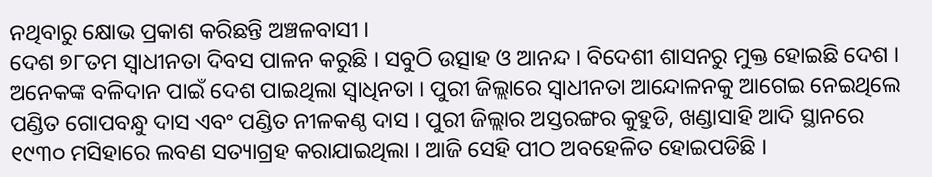ନଥିବାରୁ କ୍ଷୋଭ ପ୍ରକାଶ କରିଛନ୍ତି ଅଞ୍ଚଳବାସୀ ।
ଦେଶ ୭୮ତମ ସ୍ୱାଧୀନତା ଦିବସ ପାଳନ କରୁଛି । ସବୁଠି ଉତ୍ସାହ ଓ ଆନନ୍ଦ । ବିଦେଶୀ ଶାସନରୁ ମୁକ୍ତ ହୋଇଛି ଦେଶ । ଅନେକଙ୍କ ବଳିଦାନ ପାଇଁ ଦେଶ ପାଇଥିଲା ସ୍ବାଧିନତା । ପୁରୀ ଜିଲ୍ଲାରେ ସ୍ୱାଧୀନତା ଆନ୍ଦୋଳନକୁ ଆଗେଇ ନେଇଥିଲେ ପଣ୍ଡିତ ଗୋପବନ୍ଧୁ ଦାସ ଏବଂ ପଣ୍ଡିତ ନୀଳକଣ୍ଠ ଦାସ । ପୁରୀ ଜିଲ୍ଲାର ଅସ୍ତରଙ୍ଗର କୁହୁଡି, ଖଣ୍ଡାସାହି ଆଦି ସ୍ଥାନରେ ୧୯୩୦ ମସିହାରେ ଲବଣ ସତ୍ୟାଗ୍ରହ କରାଯାଇଥିଲା । ଆଜି ସେହି ପୀଠ ଅବହେଳିତ ହୋଇପଡିଛି ।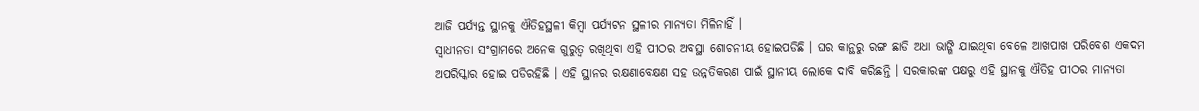ଆଜି ପର୍ଯ୍ୟନ୍ତ ସ୍ଥାନକୁ ଐତିହସ୍ଥଳୀ କିମ୍ବା ପର୍ଯ୍ୟଟନ ସ୍ଥଳୀର ମାନ୍ଯତା ମିଳିନାହିଁ ।
ସ୍ବାଧୀନତା ସଂଗ୍ରାମରେ ଅନେକ ଗୁରୁତ୍ବ ରଖିଥିବା ଏହି ପୀଠର ଅବସ୍ଥା ଶୋଚନୀୟ ହୋଇପଡିଛି । ଘର କାନ୍ଥରୁ ରଙ୍ଗ ଛାଡି ଅଧା ଭାଙ୍ଗି ଯାଇଥିବା ବେଳେ ଆଖପାଖ ପରିବେଶ ଏକଦମ ଅପରିସ୍କାର ହୋଇ ପଡିରହିଛି । ଏହି ସ୍ଥାନର ରକ୍ଷଣାବେକ୍ଷଣ ସହ ଉନ୍ନତିକରଣ ପାଇଁ ସ୍ଥାନୀୟ ଲୋକେ ଦାବି କରିଛନ୍ତି । ସରକାରଙ୍କ ପକ୍ଷରୁ ଏହି ସ୍ଥାନକୁ ଐତିହ ପୀଠର ମାନ୍ଯତା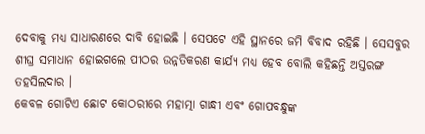ଦେବାକୁ ମଧ୍ଯ ସାଧାରଣରେ ଦାବି ହୋଇଛି । ସେପଟେ ଏହି ସ୍ଥାନରେ ଜମି ବିବାଦ ରହିଛି । ସେସବୁର ଶୀଘ୍ର ସମାଧାନ ହୋଇଗଲେ ପୀଠର ଉନ୍ନତିକରଣ କାର୍ଯ୍ୟ ମଧ୍ଯ ହେବ ବୋଲି କହିଛନ୍ତି ଅସ୍ତରଙ୍ଗ ତହସିଲଦାର ।
କେବଳ ଗୋଟିଏ ଛୋଟ କୋଠରୀରେ ମହାତ୍ମା ଗାନ୍ଧୀ ଏବଂ ଗୋପବନ୍ଧୁଙ୍କ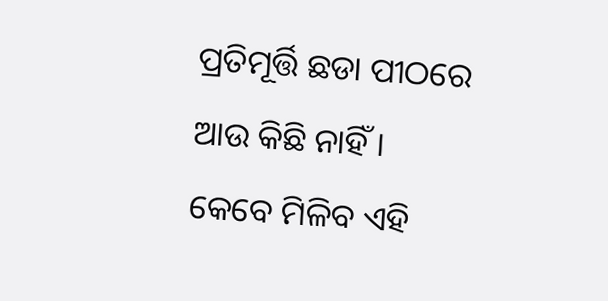ପ୍ରତିମୂର୍ତ୍ତି ଛଡା ପୀଠରେ ଆଉ କିଛି ନାହିଁ । କେବେ ମିଳିବ ଏହି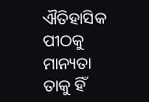ଐତିହାସିକ ପୀଠକୁ ମାନ୍ୟତା ତାକୁ ହିଁ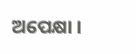ଅପେକ୍ଷା ।